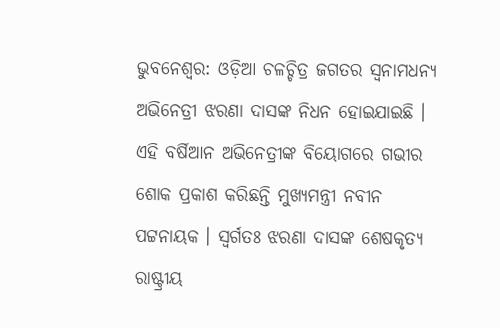ଭୁବନେଶ୍ବର: ଓଡ଼ିଆ ଚଳଚ୍ଚିତ୍ର ଜଗତର ସ୍ୱନାମଧନ୍ୟ ଅଭିନେତ୍ରୀ ଝରଣା ଦାସଙ୍କ ନିଧନ ହୋଇଯାଇଛି । ଏହି ବର୍ଷିଆନ ଅଭିନେତ୍ରୀଙ୍କ ବିୟୋଗରେ ଗଭୀର ଶୋକ ପ୍ରକାଶ କରିଛନ୍ତି ମୁଖ୍ୟମନ୍ତ୍ରୀ ନବୀନ ପଟ୍ଟନାୟକ । ସ୍ଵର୍ଗତଃ ଝରଣା ଦାସଙ୍କ ଶେଷକୃତ୍ୟ ରାଷ୍ଟ୍ରୀୟ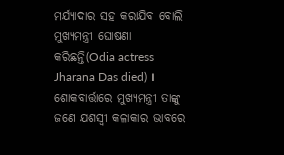ମର୍ଯ୍ୟାଦାର ସହ କରାଯିବ ବୋଲି ମୁଖ୍ୟମନ୍ତ୍ରୀ ଘୋଷଣା କରିଛନ୍ତି(Odia actress Jharana Das died) । ଶୋକବାର୍ତ୍ତାରେ ମୁଖ୍ୟମନ୍ତ୍ରୀ ତାଙ୍କୁ ଜଣେ ଯଶସ୍ବୀ କଳାକାର ଭାବରେ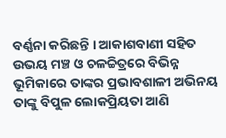ବର୍ଣ୍ଣନା କରିଛନ୍ତି । ଆକାଶବାଣୀ ସହିତ ଉଭୟ ମଞ୍ଚ ଓ ଚଳଚ୍ଚିତ୍ରରେ ବିଭିନ୍ନ ଭୂମିକାରେ ତାଙ୍କର ପ୍ରଭାବଶାଳୀ ଅଭିନୟ ତାଙ୍କୁ ବିପୁଳ ଲୋକପ୍ରିୟତା ଆଣି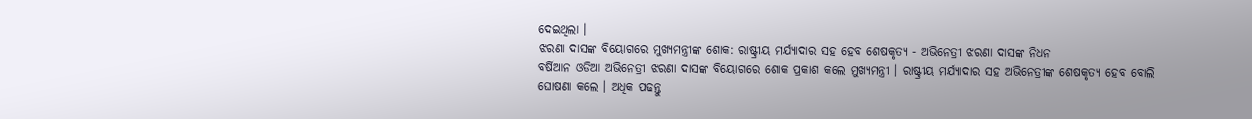ଦେଇଥିଲା ।
ଝରଣା ଦାସଙ୍କ ବିୟୋଗରେ ମୁଖ୍ୟମନ୍ତ୍ରୀଙ୍କ ଶୋକ: ରାଷ୍ଟ୍ରୀୟ ମର୍ଯ୍ୟାଦାର ସହ ହେବ ଶେଷକୃତ୍ୟ - ଅଭିନେତ୍ରୀ ଝରଣା ଦାସଙ୍କ ନିଧନ
ବର୍ଷିଆନ ଓଡିଆ ଅଭିନେତ୍ରୀ ଝରଣା ଦାସଙ୍କ ବିୟୋଗରେ ଶୋକ ପ୍ରକାଶ କଲେ ମୁଖ୍ୟମନ୍ତ୍ରୀ । ରାଷ୍ଟ୍ରୀୟ ମର୍ଯ୍ୟାଦାର ସହ ଅଭିନେତ୍ରୀଙ୍କ ଶେଷକୃତ୍ୟ ହେବ ବୋଲି ଘୋଷଣା କଲେ । ଅଧିକ ପଢନ୍ତୁ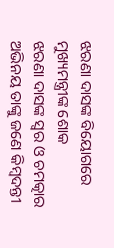ଝରଣା ଦାସଙ୍କ ବିୟୋଗରେ ମୁଖ୍ୟମନ୍ତ୍ରୀଙ୍କ ଶୋକ
ଝରଣା ଦାସଙ୍କ ସ୍ଵର ଓ ଚମତ୍କାର ଅଭିନୟ ତାଙ୍କୁ ଜଣେ କିମ୍ବଦନ୍ତୀ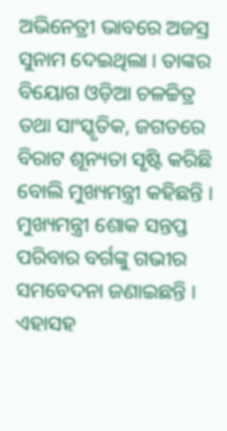ଅଭିନେତ୍ରୀ ଭାବରେ ଅଜସ୍ର ସୁନାମ ଦେଇଥିଲା । ତାଙ୍କର ବିୟୋଗ ଓଡ଼ିଆ ଚଳଚ୍ଚିତ୍ର ତଥା ସାଂସ୍କୃତିକ, ଜଗତରେ ବିରାଟ ଶୂନ୍ୟତା ସୃଷ୍ଟି କରିଛି ବୋଲି ମୁଖ୍ୟମନ୍ତ୍ରୀ କହିଛନ୍ତି । ମୁଖ୍ୟମନ୍ତ୍ରୀ ଶୋକ ସନ୍ତପ୍ତ ପରିବାର ବର୍ଗଙ୍କୁ ଗଭୀର ସମବେଦନା ଜଣାଇଛନ୍ତି । ଏହାସହ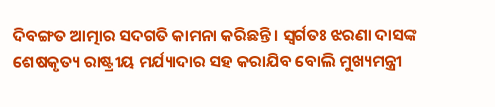ଦିବଙ୍ଗତ ଆତ୍ମାର ସଦଗତି କାମନା କରିଛନ୍ତି । ସ୍ଵର୍ଗତଃ ଝରଣା ଦାସଙ୍କ ଶେଷକୃତ୍ୟ ରାଷ୍ଟ୍ରୀୟ ମର୍ଯ୍ୟାଦାର ସହ କରାଯିବ ବୋଲି ମୁଖ୍ୟମନ୍ତ୍ରୀ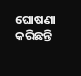ଘୋଷଣା କରିଛନ୍ତି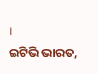।
ଇଟିଭି ଭାରତ,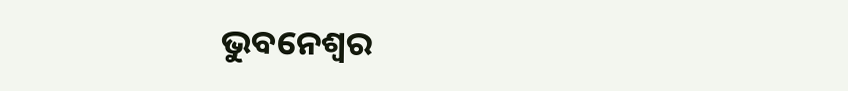ଭୁବନେଶ୍ବର